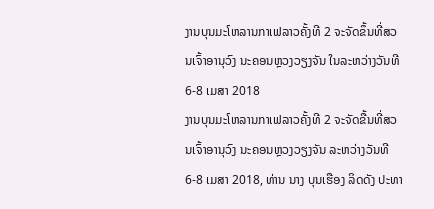ງານບຸນມະໂຫລານກາເຟລາວຄັ້ງທີ 2 ຈະຈັດຂຶ້ນທີ່ສວນເຈົ້າອານຸວົງ ນະຄອນຫຼວງວຽງຈັນ ໃນລະຫວ່າງວັນທີ 6-8 ເມສາ 2018
ງານບຸນມະໂຫລານກາເຟລາວຄັ້ງທີ 2 ຈະຈັດຂື້ນທີ່ສວນເຈົ້າອານຸວົງ ນະຄອນຫຼວງວຽງຈັນ ລະຫວ່າງວັນທີ 6-8 ເມສາ 2018, ທ່ານ ນາງ ບຸນເຮືອງ ລິດດັງ ປະທາ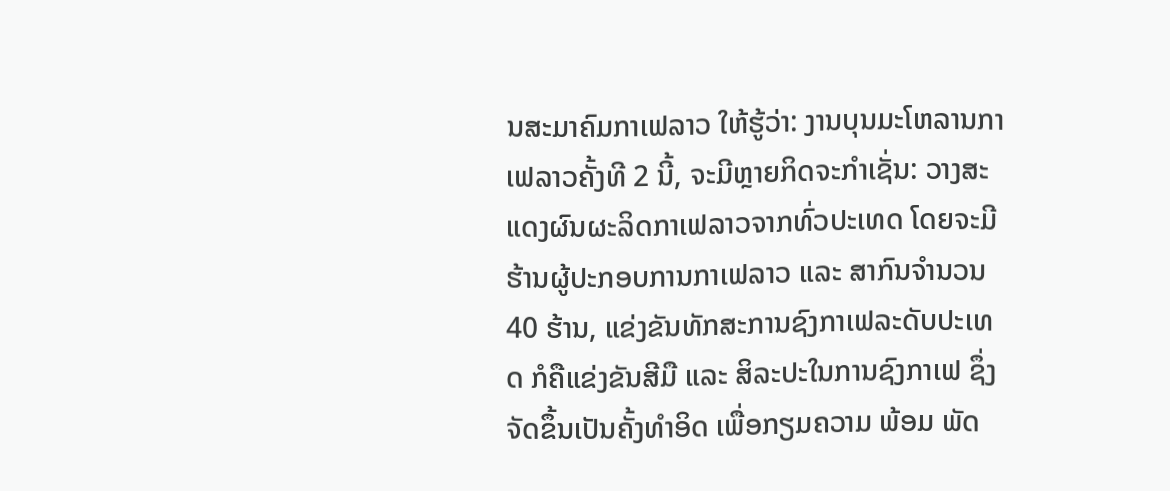ນສະມາຄົມກາເຟລາວ ໃຫ້ຮູ້ວ່າ: ງານບຸນມະໂຫລານກາເຟລາວຄັ້ງທີ 2 ນີ້, ຈະມີຫຼາຍກິດຈະກຳເຊັ່ນ: ວາງສະແດງຜົນຜະລິດກາເຟລາວຈາກທົ່ວປະເທດ ໂດຍຈະມີຮ້ານຜູ້ປະກອບການກາເຟລາວ ແລະ ສາກົນຈຳນວນ 40 ຮ້ານ, ແຂ່ງຂັນທັກສະການຊົງກາເຟລະດັບປະເທດ ກໍຄືແຂ່ງຂັນສີມື ແລະ ສິລະປະໃນການຊົງກາເຟ ຊຶ່ງຈັດຂຶ້ນເປັນຄັ້ງທຳອິດ ເພື່ອກຽມຄວາມ ພ້ອມ ພັດ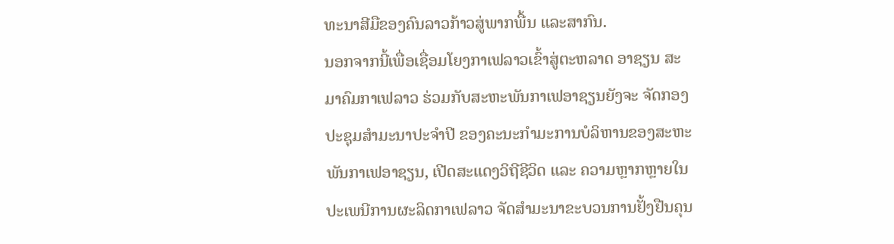ທະນາສີມືຂອງຄົນລາວກ້າວສູ່ພາກພື້ນ ແລະສາກົນ.
ນອກຈາກນີ້ເພື່ອເຊື່ອມໂຍງກາເຟລາວເຂົ້າສູ່ຕະຫລາດ ອາຊຽນ ສະມາຄົມກາເຟລາວ ຮ່ວມກັບສະຫະພັນກາເຟອາຊຽນຍັງຈະ ຈັດກອງປະຊຸມສຳມະນາປະຈຳປີ ຂອງຄະນະກຳມະການບໍລິຫານຂອງສະຫະພັນກາເຟອາຊຽນ, ເປີດສະແດງວິຖີຊີວິດ ແລະ ຄວາມຫຼາກຫຼາຍໃນປະເພນີການຜະລິດກາເຟລາວ ຈັດສຳມະນາຂະບວນການຢັ້ງຢືນຄຸນ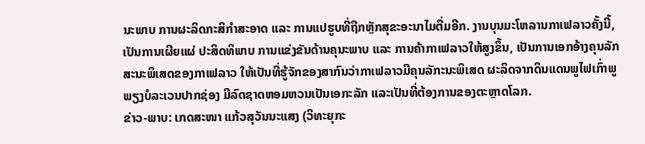ນະພາບ ການຜະລິດກະສິກຳສະອາດ ແລະ ການແປຮູບທີ່ຖືກຫຼັກສຸຂະອະນາໄມຕື່ມອີກ. ງານບຸນມະໂຫລານກາເຟລາວຄັ້ງນີ້, ເປັນການເຜີຍແຜ່ ປະສິດທິພາບ ການແຂ່ງຂັນດ້ານຄຸນະພາບ ແລະ ການຄ້າກາເຟລາວໃຫ້ສູງຂຶ້ນ, ເປັນການເອກອ້າງຄຸນລັກສະນະພິເສດຂອງກາເຟລາວ ໃຫ້ເປັນທີ່ຮູ້ຈັກຂອງສາກົນວ່າກາເຟລາວມີຄຸນລັກະນະພິເສດ ຜະລິດຈາກດິນແດນພູໄຟເກົ່າພູພຽງບໍລະເວນປາກຊ່ອງ ມີລົດຊາດຫອມຫວນເປັນເອກະລັກ ແລະເປັນທີ່ຕ້ອງການຂອງຕະຫຼາດໂລກ.
ຂ່າວ-ພາບ: ເກດສະໜາ ແກ້ວສຸວັນນະແສງ (ວິທະຍຸກະ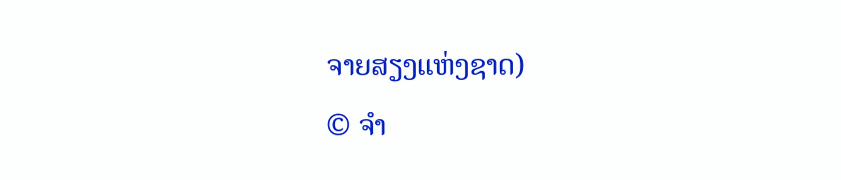ຈາຍສຽງແຫ່ງຊາດ)
© ຈໍາ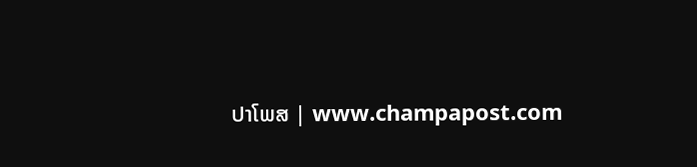ປາໂພສ | www.champapost.com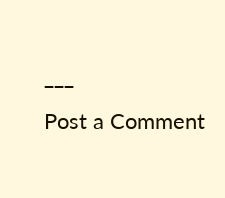___
Post a Comment